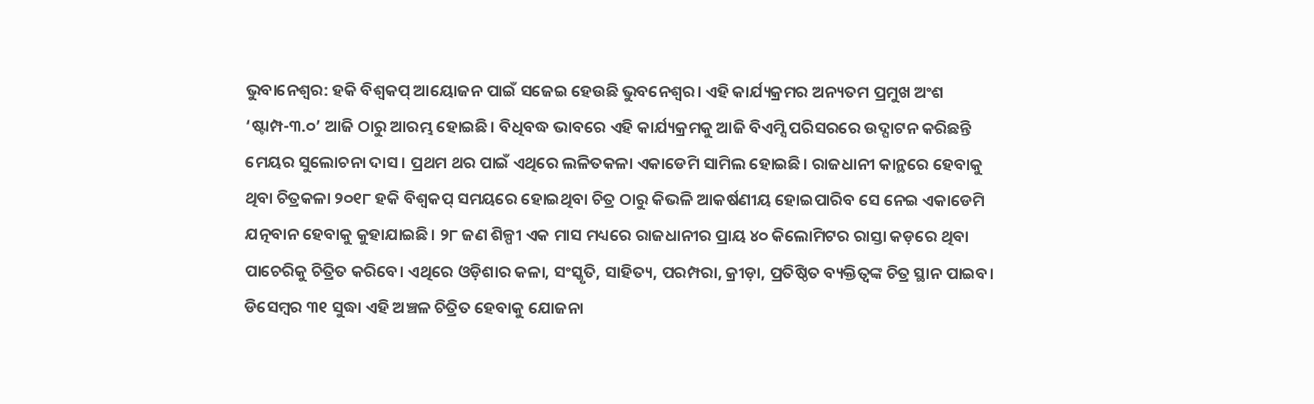ଭୁବାନେଶ୍ବର: ହକି ବିଶ୍ବକପ୍ ଆୟୋଜନ ପାଇଁ ସଜେଇ ହେଉଛି ଭୁବନେଶ୍ବର। ଏହି କାର୍ଯ୍ୟକ୍ରମର ଅନ୍ୟତମ ପ୍ରମୁଖ ଅଂଶ ‘ଷ୍ଟାମ୍ପ-୩.୦’ ଆଜି ଠାରୁ ଆରମ୍ଭ ହୋଇଛି। ବିଧିବଦ୍ଧ ଭାବରେ ଏହି କାର୍ଯ୍ୟକ୍ରମକୁ ଆଜି ବିଏମ୍ସି ପରିସରରେ ଉଦ୍ଘାଟନ କରିଛନ୍ତି ମେୟର ସୁଲୋଚନା ଦାସ। ପ୍ରଥମ ଥର ପାଇଁ ଏଥିରେ ଲଳିତକଳା ଏକାଡେମି ସାମିଲ ହୋଇଛି। ରାଜଧାନୀ କାନ୍ଥରେ ହେବାକୁ ଥିବା ଚିତ୍ରକଳା ୨୦୧୮ ହକି ବିଶ୍ବକପ୍ ସମୟରେ ହୋଇଥିବା ଚିତ୍ର ଠାରୁ କିଭଳି ଆକର୍ଷଣୀୟ ହୋଇପାରିବ ସେ ନେଇ ଏକାଡେମି ଯତ୍ନବାନ ହେବାକୁ କୁହାଯାଇଛି। ୨୮ ଜଣ ଶିଳ୍ପୀ ଏକ ମାସ ମଧ୍ୟରେ ରାଜଧାନୀର ପ୍ରାୟ ୪୦ କିଲୋମିଟର ରାସ୍ତା କଡ଼ରେ ଥିବା ପାଚେରିକୁ ଚିତ୍ରିତ କରିବେ। ଏଥିରେ ଓଡ଼ିଶାର କଳା, ସଂସ୍କୃତି, ସାହିତ୍ୟ, ପରମ୍ପରା, କ୍ରୀଡ଼ା, ପ୍ରତିଷ୍ଠିତ ବ୍ୟକ୍ତିତ୍ବଙ୍କ ଚିତ୍ର ସ୍ଥାନ ପାଇବ। ଡିସେମ୍ବର ୩୧ ସୁଦ୍ଧା ଏହି ଅଞ୍ଚଳ ଚିତ୍ରିତ ହେବାକୁ ଯୋଜନା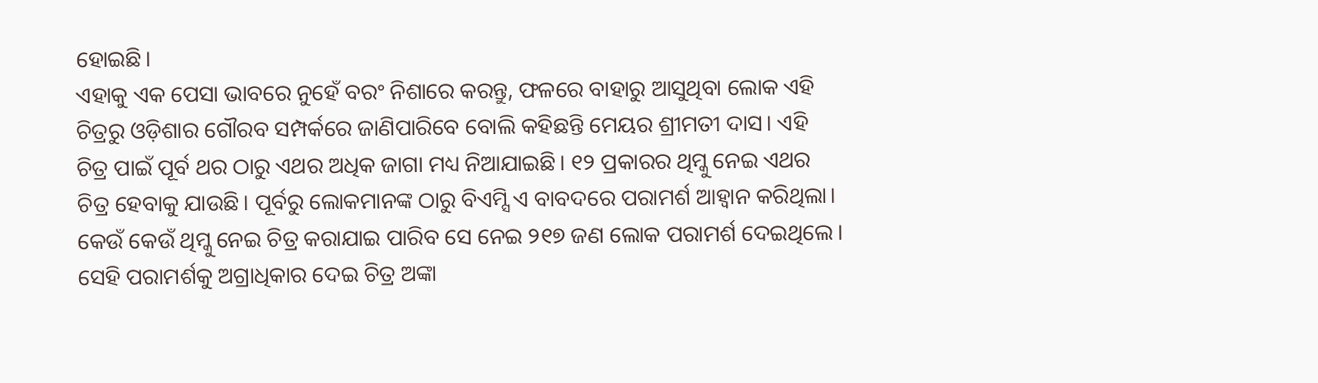ହୋଇଛି।
ଏହାକୁ ଏକ ପେସା ଭାବରେ ନୁହେଁ ବରଂ ନିଶାରେ କରନ୍ତୁ, ଫଳରେ ବାହାରୁ ଆସୁଥିବା ଲୋକ ଏହି ଚିତ୍ରରୁ ଓଡ଼ିଶାର ଗୌରବ ସମ୍ପର୍କରେ ଜାଣିପାରିବେ ବୋଲି କହିଛନ୍ତି ମେୟର ଶ୍ରୀମତୀ ଦାସ। ଏହି ଚିତ୍ର ପାଇଁ ପୂର୍ବ ଥର ଠାରୁ ଏଥର ଅଧିକ ଜାଗା ମଧ୍ୟ ନିଆଯାଇଛି। ୧୨ ପ୍ରକାରର ଥିମ୍କୁ ନେଇ ଏଥର ଚିତ୍ର ହେବାକୁ ଯାଉଛି। ପୂର୍ବରୁ ଲୋକମାନଙ୍କ ଠାରୁ ବିଏମ୍ସି ଏ ବାବଦରେ ପରାମର୍ଶ ଆହ୍ବାନ କରିଥିଲା। କେଉଁ କେଉଁ ଥିମ୍କୁ ନେଇ ଚିତ୍ର କରାଯାଇ ପାରିବ ସେ ନେଇ ୨୧୭ ଜଣ ଲୋକ ପରାମର୍ଶ ଦେଇଥିଲେ। ସେହି ପରାମର୍ଶକୁ ଅଗ୍ରାଧିକାର ଦେଇ ଚିତ୍ର ଅଙ୍କା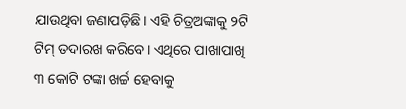ଯାଉଥିବା ଜଣାପଡ଼ିଛି। ଏହି ଚିତ୍ରଅଙ୍କାକୁ ୨ଟି ଟିମ୍ ତଦାରଖ କରିବେ। ଏଥିରେ ପାଖାପାଖି ୩ କୋଟି ଟଙ୍କା ଖର୍ଚ୍ଚ ହେବାକୁ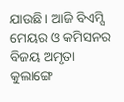ଯାଉଛି। ଆଜି ବିଏମ୍ସି ମେୟର ଓ କମିସନର ବିଜୟ ଅମୃତା କୁଲାଙ୍ଗେ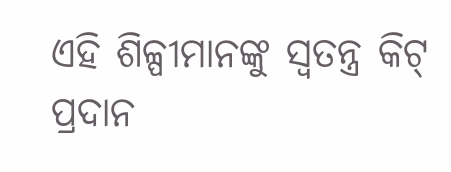ଏହି ଶିଳ୍ପୀମାନଙ୍କୁ ସ୍ବତନ୍ତ୍ର କିଟ୍ ପ୍ରଦାନ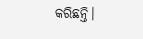କରିଛନ୍ତି।